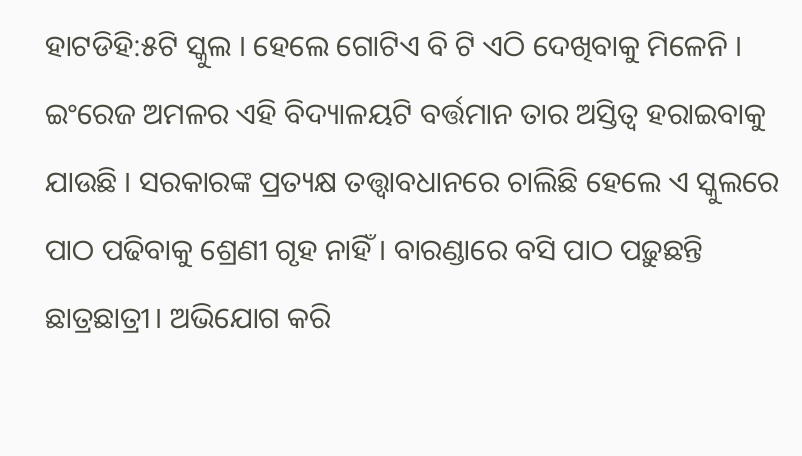ହାଟଡିହି:୫ଟି ସ୍କୁଲ । ହେଲେ ଗୋଟିଏ ବି ଟି ଏଠି ଦେଖିବାକୁ ମିଳେନି । ଇଂରେଜ ଅମଳର ଏହି ବିଦ୍ୟାଳୟଟି ବର୍ତ୍ତମାନ ତାର ଅସ୍ତିତ୍ବ ହରାଇବାକୁ ଯାଉଛି । ସରକାରଙ୍କ ପ୍ରତ୍ୟକ୍ଷ ତତ୍ତ୍ୱାବଧାନରେ ଚାଲିଛି ହେଲେ ଏ ସ୍କୁଲରେ ପାଠ ପଢିବାକୁ ଶ୍ରେଣୀ ଗୃହ ନାହିଁ । ବାରଣ୍ଡାରେ ବସି ପାଠ ପଢ଼ୁଛନ୍ତି ଛାତ୍ରଛାତ୍ରୀ। ଅଭିଯୋଗ କରି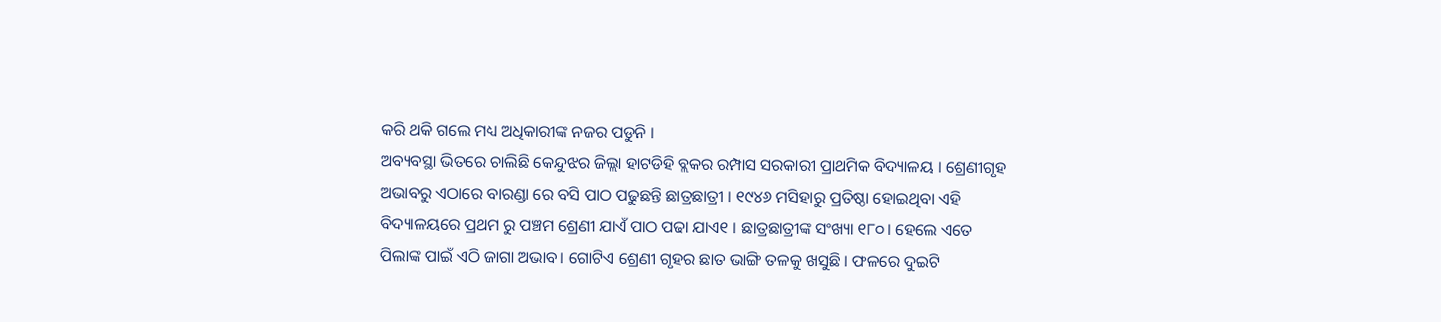କରି ଥକି ଗଲେ ମଧ୍ୟ ଅଧିକାରୀଙ୍କ ନଜର ପଡୁନି ।
ଅବ୍ୟବସ୍ଥା ଭିତରେ ଚାଲିଛି କେନ୍ଦୁଝର ଜିଲ୍ଲା ହାଟଡିହି ବ୍ଲକର ରମ୍ପାସ ସରକାରୀ ପ୍ରାଥମିକ ବିଦ୍ୟାଳୟ । ଶ୍ରେଣୀଗୃହ ଅଭାବରୁ ଏଠାରେ ବାରଣ୍ଡା ରେ ବସି ପାଠ ପଢୁଛନ୍ତି ଛାତ୍ରଛାତ୍ରୀ । ୧୯୪୬ ମସିହାରୁ ପ୍ରତିଷ୍ଠା ହୋଇଥିବା ଏହି ବିଦ୍ୟାଳୟରେ ପ୍ରଥମ ରୁ ପଞ୍ଚମ ଶ୍ରେଣୀ ଯାଏଁ ପାଠ ପଢା ଯାଏ୧ । ଛାତ୍ରଛାତ୍ରୀଙ୍କ ସଂଖ୍ୟା ୧୮୦। ହେଲେ ଏତେ ପିଲାଙ୍କ ପାଇଁ ଏଠି ଜାଗା ଅଭାବ। ଗୋଟିଏ ଶ୍ରେଣୀ ଗୃହର ଛାତ ଭାଙ୍ଗି ତଳକୁ ଖସୁଛି । ଫଳରେ ଦୁଇଟି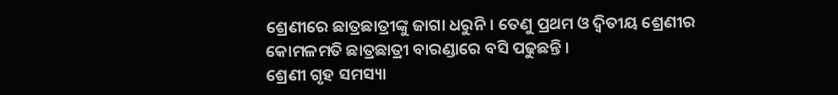ଶ୍ରେଣୀରେ ଛାତ୍ରଛାତ୍ରୀଙ୍କୁ ଜାଗା ଧରୁନି। ତେଣୁ ପ୍ରଥମ ଓ ଦ୍ୱିତୀୟ ଶ୍ରେଣୀର କୋମଳମତି ଛାତ୍ରଛାତ୍ରୀ ବାରଣ୍ଡାରେ ବସି ପଢୁଛନ୍ତି ।
ଶ୍ରେଣୀ ଗୃହ ସମସ୍ୟା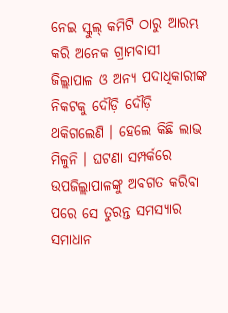ନେଇ ସ୍କୁଲ୍ କମିଟି ଠାରୁ ଆରମ୍ଭ କରି ଅନେକ ଗ୍ରାମବାସୀ ଜିଲ୍ଲାପାଳ ଓ ଅନ୍ୟ ପଦାଧିକାରୀଙ୍କ ନିକଟକୁ ଦୌଡ଼ି ଦୌଡ଼ି ଥକିଗଲେଣି । ହେଲେ କିଛି ଲାଭ ମିଳୁନି । ଘଟଣା ସମ୍ପର୍କରେ ଉପଜିଲ୍ଲାପାଳଙ୍କୁ ଅବଗତ କରିବା ପରେ ସେ ତୁରନ୍ତ ସମସ୍ୟାର ସମାଧାନ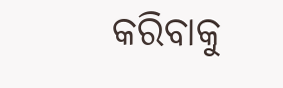କରିବାକୁ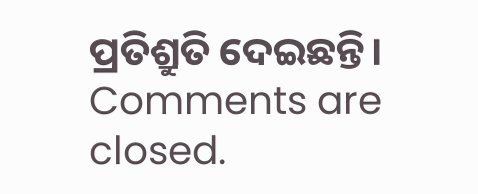ପ୍ରତିଶ୍ରୁତି ଦେଇଛନ୍ତି।
Comments are closed.